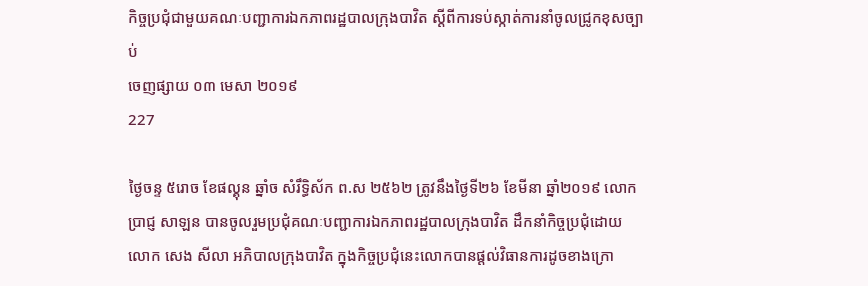កិច្ចប្រជុំជាមួយគណៈបញ្ជាការឯកភាពរដ្ឋបាលក្រុងបាវិត ស្តីពីការទប់ស្កាត់ការនាំចូលជ្រូកខុសច្បាប់
ចេញផ្សាយ ០៣ មេសា ២០១៩
227

ថ្ងៃចន្ទ ៥រោច ខែផល្គុន ឆ្នាំច សំរឹទ្ធិស័ក ព.ស ២៥៦២ ត្រូវនឹងថ្ងៃទី២៦ ខែមីនា ឆ្នាំ២០១៩ លោក ប្រាជ្ញ សាឡន បានចូលរួមប្រជុំគណៈបញ្ជាការឯកភាពរដ្ឋបាលក្រុងបាវិត ដឹកនាំកិច្ចប្រជុំដោយ លោក សេង សីលា អភិបាលក្រុងបាវិត ក្នុងកិច្ចប្រជុំនេះលោកបានផ្តល់វិធានការដូចខាងក្រោ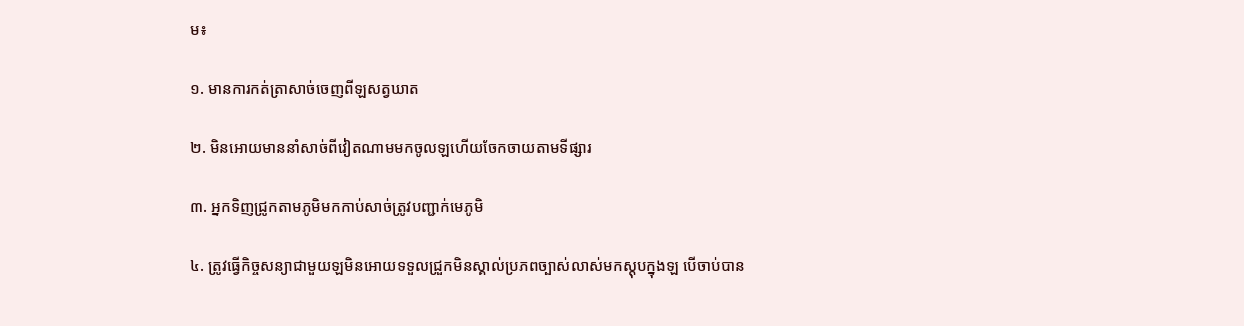ម៖

១. មានការកត់ត្រាសាច់ចេញពីឡសត្វឃាត

២. មិនអោយមាននាំសាច់ពីវៀតណាមមកចូលឡហើយចែកចាយតាមទីផ្សារ

៣. អ្នកទិញជ្រូកតាមភូមិមកកាប់សាច់ត្រូវបញ្ជាក់មេភូមិ

៤. ត្រូវធ្វើកិច្ចសន្យាជាមួយឡមិនអោយទទួលជ្រួកមិនស្គាល់ប្រភពច្បាស់លាស់មកស្តុបក្នុងឡ បើចាប់បាន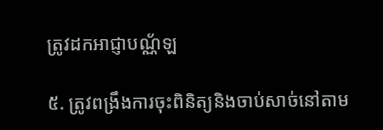ត្រូវដកអាជ្ញាបណ្ណ័ឡ

៥. ត្រូវពង្រឹងការចុះពិនិត្យនិងចាប់សាច់នៅតាម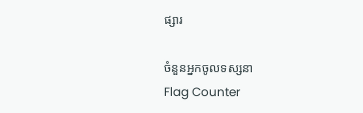ផ្សារ

ចំនួនអ្នកចូលទស្សនា
Flag Counter